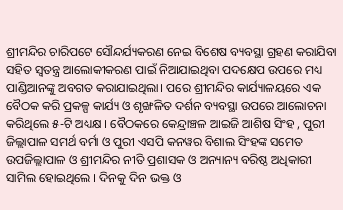ଶ୍ରୀମନ୍ଦିର ଚାରିପଟେ ସୌନ୍ଦର୍ଯ୍ୟକରଣ ନେଇ ବିଶେଷ ବ୍ୟବସ୍ଥା ଗ୍ରହଣ କରାଯିବା ସହିତ ସ୍ବତନ୍ତ୍ର ଆଲୋକୀକରଣ ପାଇଁ ନିଆଯାଇଥିବା ପଦକ୍ଷେପ ଉପରେ ମଧ୍ୟ ପାଣ୍ଡିଆନଙ୍କୁ ଅବଗତ କରାଯାଇଥିଲା। ପରେ ଶ୍ରୀମନ୍ଦିର କାର୍ଯ୍ୟାଳୟରେ ଏକ ବୈଠକ କରି ପ୍ରକଳ୍ପ କାର୍ଯ୍ୟ ଓ ଶୃଙ୍ଖଳିତ ଦର୍ଶନ ବ୍ୟବସ୍ଥା ଉପରେ ଆଲୋଚନା କରିଥିଲେ ୫-ଟି ଅଧ୍ୟକ୍ଷ । ବୈଠକରେ କେନ୍ଦ୍ରାଞ୍ଚଳ ଆଇଜି ଆଶିଷ ସିଂହ , ପୁରୀ ଜିଲ୍ଲାପାଳ ସମର୍ଥ ବର୍ମା ଓ ପୁରୀ ଏସପି କନୱର ବିଶାଲ ସିଂହଙ୍କ ସମେତ ଉପଜିଲ୍ଲାପାଳ ଓ ଶ୍ରୀମନ୍ଦିର ନୀତି ପ୍ରଶାସକ ଓ ଅନ୍ୟାନ୍ୟ ବରିଷ୍ଠ ଅଧିକାରୀ ସାମିଲ ହୋଇଥିଲେ । ଦିନକୁ ଦିନ ଭକ୍ତ ଓ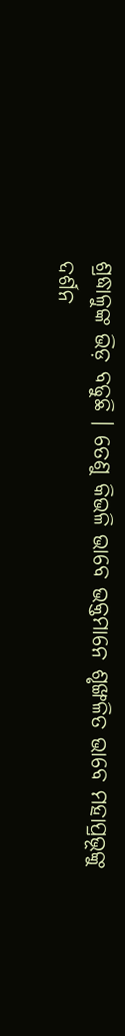ଶ୍ରଦ୍ଧାଳୁଙ୍କ ଭିଡ଼ ବଢୁଛି । ତେଣୁ କିଭଳି ଭାବେ ଭକ୍ତମାନେ ଶୃଙ୍ଖଳିତ ଭାବେ ମହାପ୍ରଭୂଙ୍କୁ ଦର୍ଶନ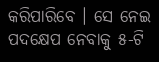କରିପାରିବେ । ସେ ନେଇ ପଦକ୍ଷେପ ନେବାକୁ ୫-ଟି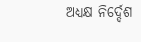ଅଧ୍ୟକ୍ଷ ନିର୍ଦ୍ଦେଶ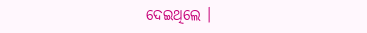ଦେଇଥିଲେ ।